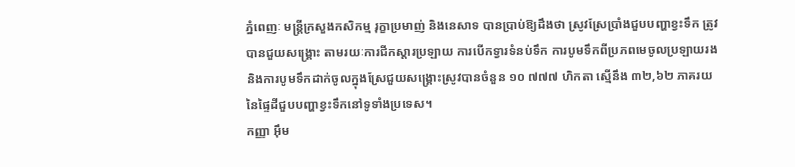ភ្នំពេញៈ មន្ត្រីក្រសួងកសិកម្ម រុក្ខាប្រមាញ់ និងនេសាទ បានប្រាប់ឱ្យដឹងថា ស្រូវស្រែប្រាំងជួបបញ្ហាខ្វះទឹក ត្រូវបានជួយសង្គ្រោះ តាមរយៈការជីកស្តារប្រឡាយ ការបើកទ្វារទំនប់ទឹក ការបូមទឹកពីប្រភពមេចូលប្រឡាយរង និងការបូមទឹកដាក់ចូលក្នុងស្រែជួយសង្គ្រោះស្រូវបានចំនួន ១០ ៧៧៧ ហិកតា ស្មើនឹង ៣២,៦២ ភាគរយ នៃផ្ទៃដីជួបបញ្ហាខ្វះទឹកនៅទូទាំងប្រទេស។
កញ្ញា អ៊ឹម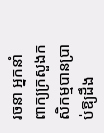រចនា អ្នកនាំពាក្យក្រសួងកសិកម្មបានប្រាប់ឱ្យដឹង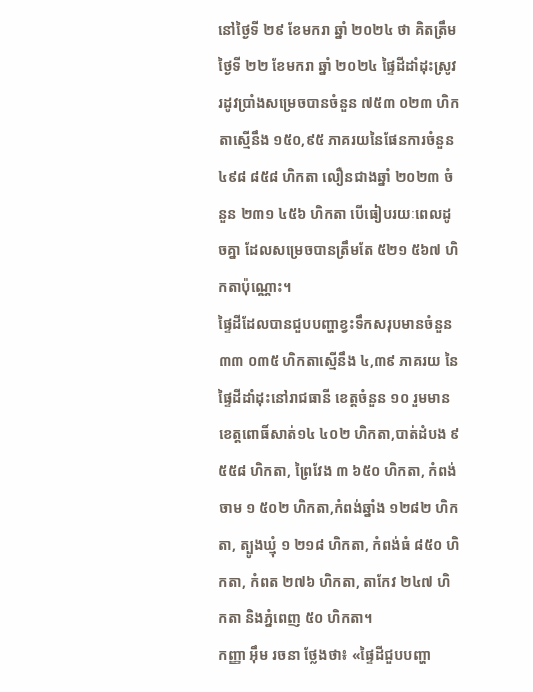នៅថ្ងៃទី ២៩ ខែមករា ឆ្នាំ ២០២៤ ថា គិតត្រឹមថ្ងៃទី ២២ ខែមករា ឆ្នាំ ២០២៤ ផ្ទៃដីដាំដុះស្រូវរដូវប្រាំងសម្រេចបានចំនួន ៧៥៣ ០២៣ ហិកតាស្មើនឹង ១៥០,៩៥ ភាគរយនៃផែនការចំនួន ៤៩៨ ៨៥៨ ហិកតា លឿនជាងឆ្នាំ ២០២៣ ចំនួន ២៣១ ៤៥៦ ហិកតា បើធៀបរយៈពេលដូចគ្នា ដែលសម្រេចបានត្រឹមតែ ៥២១ ៥៦៧ ហិកតាប៉ុណ្ណោះ។
ផ្ទៃដីដែលបានជួបបញ្ហាខ្វះទឹកសរុបមានចំនួន ៣៣ ០៣៥ ហិកតាស្មើនឹង ៤,៣៩ ភាគរយ នៃផ្ទៃដីដាំដុះនៅរាជធានី ខេត្តចំនួន ១០ រួមមាន ខេត្តពោធិ៍សាត់១៤ ៤០២ ហិកតា,បាត់ដំបង ៩ ៥៥៨ ហិកតា, ព្រៃវែង ៣ ៦៥០ ហិកតា, កំពង់ចាម ១ ៥០២ ហិកតា,កំពង់ឆ្នាំង ១២៨២ ហិកតា, ត្បូងឃ្មុំ ១ ២១៨ ហិកតា, កំពង់ធំ ៨៥០ ហិកតា, កំពត ២៧៦ ហិកតា, តាកែវ ២៤៧ ហិកតា និងភ្នំពេញ ៥០ ហិកតា។
កញ្ញា អ៊ឹម រចនា ថ្លែងថា៖ «ផ្ទៃដីជួបបញ្ហា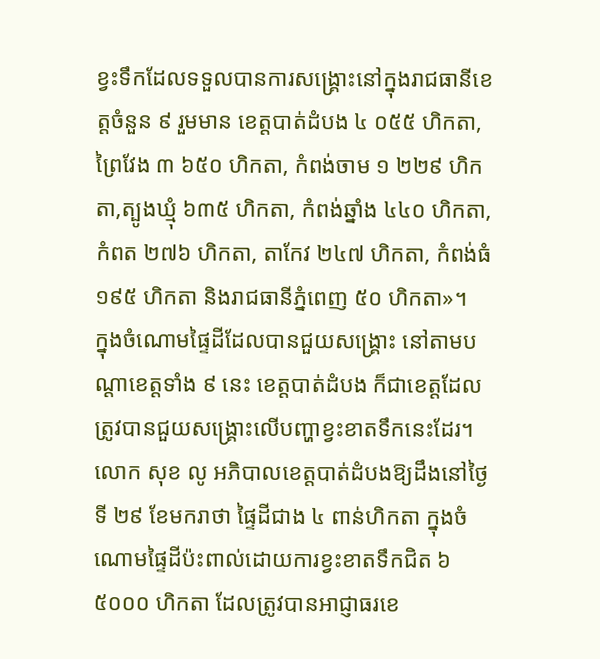ខ្វះទឹកដែលទទួលបានការសង្គ្រោះនៅក្នុងរាជធានីខេត្តចំនួន ៩ រួមមាន ខេត្តបាត់ដំបង ៤ ០៥៥ ហិកតា, ព្រៃវែង ៣ ៦៥០ ហិកតា, កំពង់ចាម ១ ២២៩ ហិកតា,ត្បូងឃ្មុំ ៦៣៥ ហិកតា, កំពង់ឆ្នាំង ៤៤០ ហិកតា, កំពត ២៧៦ ហិកតា, តាកែវ ២៤៧ ហិកតា, កំពង់ធំ ១៩៥ ហិកតា និងរាជធានីភ្នំពេញ ៥០ ហិកតា»។
ក្នុងចំណោមផ្ទៃដីដែលបានជួយសង្គ្រោះ នៅតាមបណ្តាខេត្តទាំង ៩ នេះ ខេត្តបាត់ដំបង ក៏ជាខេត្តដែលត្រូវបានជួយសង្គ្រោះលើបញ្ហាខ្វះខាតទឹកនេះដែរ។ លោក សុខ លូ អភិបាលខេត្តបាត់ដំបងឱ្យដឹងនៅថ្ងៃទី ២៩ ខែមករាថា ផ្ទៃដីជាង ៤ ពាន់ហិកតា ក្នុងចំណោមផ្ទៃដីប៉ះពាល់ដោយការខ្វះខាតទឹកជិត ៦ ៥០០០ ហិកតា ដែលត្រូវបានអាជ្ញាធរខេ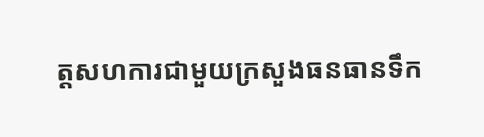ត្តសហការជាមួយក្រសួងធនធានទឹក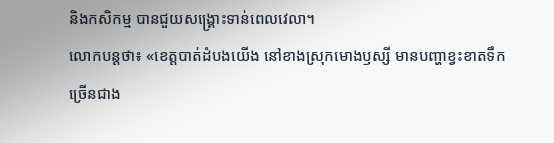និងកសិកម្ម បានជួយសង្គ្រោះទាន់ពេលវេលា។
លោកបន្តថា៖ «ខេត្តបាត់ដំបងយើង នៅខាងស្រុកមោងឫស្សី មានបញ្ហាខ្វះខាតទឹកច្រើនជាង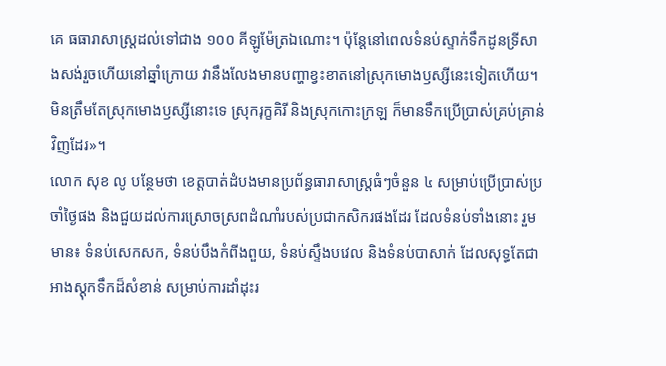គេ ធធារាសាស្ត្រដល់ទៅជាង ១០០ គីឡូម៉ែត្រឯណោះ។ ប៉ុន្តែនៅពេលទំនប់ស្ទាក់ទឹកដូនទ្រីសាងសង់រួចហើយនៅឆ្នាំក្រោយ វានឹងលែងមានបញ្ហាខ្វះខាតនៅស្រុកមោងឫស្សីនេះទៀតហើយ។ មិនត្រឹមតែស្រុកមោងឫស្សីនោះទេ ស្រុករុក្ខគិរី និងស្រុកកោះក្រឡ ក៏មានទឹកប្រើប្រាស់គ្រប់គ្រាន់វិញដែរ»។
លោក សុខ លូ បន្ថែមថា ខេត្តបាត់ដំបងមានប្រព័ន្ធធារាសាស្ត្រធំៗចំនួន ៤ សម្រាប់ប្រើប្រាស់ប្រចាំថ្ងៃផង និងជួយដល់ការស្រោចស្រពដំណាំរបស់ប្រជាកសិករផងដែរ ដែលទំនប់ទាំងនោះ រួមមាន៖ ទំនប់សេកសក, ទំនប់បឹងកំពីងពួយ, ទំនប់ស្ទឹងបវេល និងទំនប់បាសាក់ ដែលសុទ្ធតែជាអាងស្តុកទឹកដ៏សំខាន់ សម្រាប់ការដាំដុះរ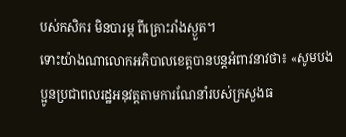បស់កសិករ មិនបារម្ភ ពីគ្រោះរាំងស្ងួត។
ទោះយ៉ាងណាលោកអភិបាលខេត្តបានបន្តអំពាវនាវថា៖ «សូមបងប្អូនប្រជាពលរដ្ឋអនុវត្តតាមការណែនាំរបស់ក្រសួងធ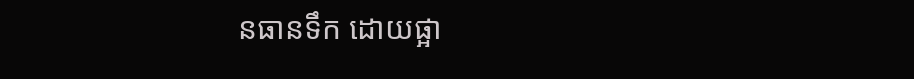នធានទឹក ដោយផ្អា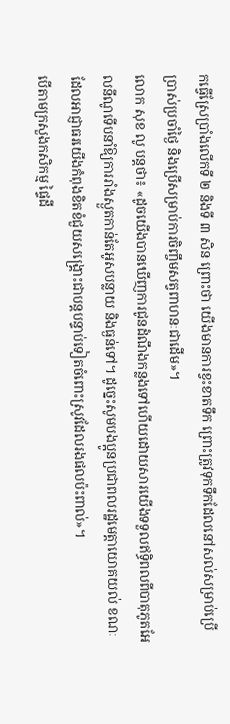កធ្វើស្រែប្រាំងលើកទី ២ និងទី ៣ សិន ព្រោះថា យើងមានការខ្វះខាតទឹក ព្រោះត្រូវទុកទឹកដែលនៅសល់សម្រាប់ប្រើប្រាស់ប្រចាំថ្ងៃ និងប្រើសម្រាប់ការចិញ្ចឹមសត្វពាហនៈជាដើម»។
លោក សុខ លូ បន្តថា៖ «ដូចយើងបានឃើញការជូនដំណឹងកន្លងទៅហើយដោយសារយើងទទួលឥទ្ធិពលពីបាតុភូតអែលនីណូទើបនាំឱ្យការរាំងស្ងួតកាន់តែអូសបន្លាយ និងធ្ងន់ទៅ។ ដូច្នេះសូមបងប្អូនប្រជាពលរដ្ឋមេត្តាយោគយល់ ខណៈដែលអាជ្ញាធរយើងកំពុងខិតខំជួយសង្គ្រោះជាបន្តបន្ទាប់ទៀតចំពោះស្រូវដែលរងផលប៉ះពាល់»។
បើតាមក្រសួងកសិកម្ម ផ្ទៃដី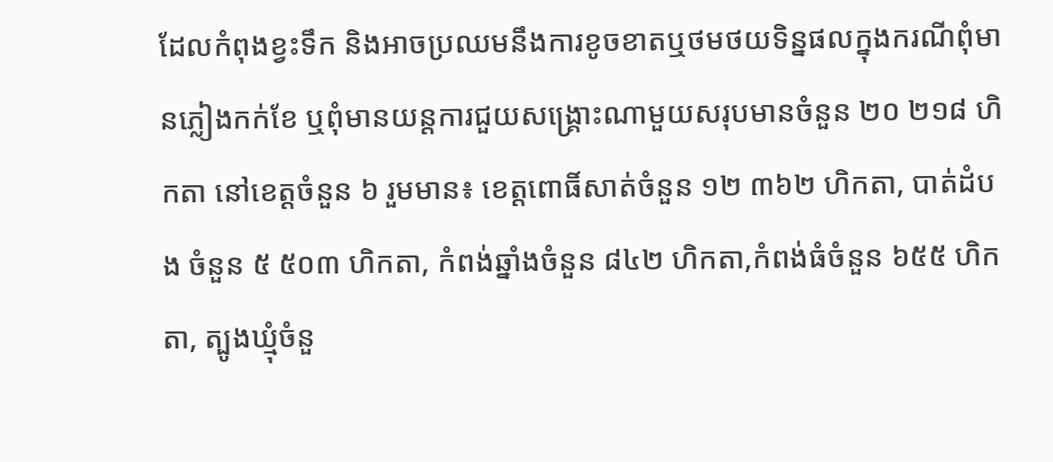ដែលកំពុងខ្វះទឹក និងអាចប្រឈមនឹងការខូចខាតឬថមថយទិន្នផលក្នុងករណីពុំមានភ្លៀងកក់ខែ ឬពុំមានយន្តការជួយសង្គ្រោះណាមួយសរុបមានចំនួន ២០ ២១៨ ហិកតា នៅខេត្តចំនួន ៦ រួមមាន៖ ខេត្តពោធិ៍សាត់ចំនួន ១២ ៣៦២ ហិកតា, បាត់ដំបង ចំនួន ៥ ៥០៣ ហិកតា, កំពង់ឆ្នាំងចំនួន ៨៤២ ហិកតា,កំពង់ធំចំនួន ៦៥៥ ហិកតា, ត្បូងឃ្មុំចំនួ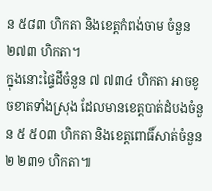ន ៥៨៣ ហិកតា និងខេត្តកំពង់ចាម ចំនួន ២៧៣ ហិកតា។
ក្នុងនោះផ្ទៃដីចំនួន ៧ ៧៣៤ ហិកតា អាចខូចខាតទាំងស្រុង ដែលមានខេត្តបាត់ដំបងចំនួន ៥ ៥០៣ ហិកតា និងខេត្តពោធិ៍សាត់ចំនួន ២ ២៣១ ហិកតា៕